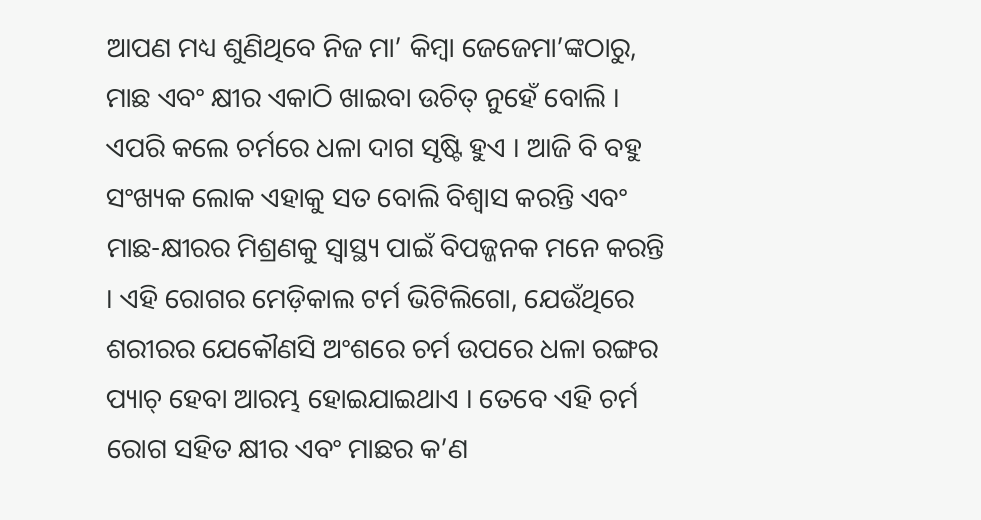ଆପଣ ମଧ୍ୟ ଶୁଣିଥିବେ ନିଜ ମା’ କିମ୍ବା ଜେଜେମା’ଙ୍କଠାରୁ, ମାଛ ଏବଂ କ୍ଷୀର ଏକାଠି ଖାଇବା ଉଚିତ୍ ନୁହେଁ ବୋଲି । ଏପରି କଲେ ଚର୍ମରେ ଧଳା ଦାଗ ସୃଷ୍ଟି ହୁଏ । ଆଜି ବି ବହୁ ସଂଖ୍ୟକ ଲୋକ ଏହାକୁ ସତ ବୋଲି ବିଶ୍ଵାସ କରନ୍ତି ଏବଂ ମାଛ-କ୍ଷୀରର ମିଶ୍ରଣକୁ ସ୍ୱାସ୍ଥ୍ୟ ପାଇଁ ବିପଜ୍ଜନକ ମନେ କରନ୍ତି । ଏହି ରୋଗର ମେଡ଼ିକାଲ ଟର୍ମ ଭିଟିଲିଗୋ, ଯେଉଁଥିରେ ଶରୀରର ଯେକୌଣସି ଅଂଶରେ ଚର୍ମ ଉପରେ ଧଳା ରଙ୍ଗର ପ୍ୟାଚ୍ ହେବା ଆରମ୍ଭ ହୋଇଯାଇଥାଏ । ତେବେ ଏହି ଚର୍ମ ରୋଗ ସହିତ କ୍ଷୀର ଏବଂ ମାଛର କ’ଣ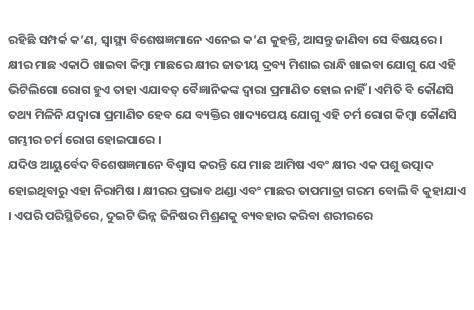ରହିଛି ସମ୍ପର୍କ କ’ଣ, ସ୍ୱାସ୍ଥ୍ୟ ବିଶେଷଜ୍ଞମାନେ ଏନେଇ କ’ଣ କୁହନ୍ତି, ଆସନ୍ତୁ ଜାଣିବା ସେ ବିଷୟରେ ।
କ୍ଷୀର ମାଛ ଏକାଠି ଖାଇବା କିମ୍ବା ମାଛରେ କ୍ଷୀର ଜାତୀୟ ଦ୍ରବ୍ୟ ମିଶାଇ ରାନ୍ଧି ଖାଇବା ଯୋଗୁ ଯେ ଏହି ଭିଟିଲିଗୋ ରୋଗ ହୁଏ ତାହା ଏଯାବତ୍ ବୈଜ୍ଞାନିକଙ୍କ ଦ୍ଵାରା ପ୍ରମାଣିତ ହୋଇ ନାହିଁ । ଏମିତି ବି କୌଣସି ତଥ୍ୟ ମିଳିନି ଯଦ୍ଵାରା ପ୍ରମାଣିତ ହେବ ଯେ ବ୍ୟକ୍ତିର ଖାଦ୍ୟପେୟ ଯୋଗୁ ଏହି ଚର୍ମ ରୋଗ କିମ୍ବା କୌଣସି ଗମ୍ଭୀର ଚର୍ମ ରୋଗ ହୋଇପାରେ ।
ଯଦିଓ ଆୟୁର୍ବେଦ ବିଶେଷଜ୍ଞମାନେ ବିଶ୍ଵାସ କରନ୍ତି ଯେ ମାଛ ଆମିଷ ଏବଂ କ୍ଷୀର ଏକ ପଶୁ ଉତ୍ପାଦ ହୋଇଥିବାରୁ ଏହା ନିରାମିଷ । କ୍ଷୀରର ପ୍ରଭାବ ଥଣ୍ଡା ଏବଂ ମାଛର ତାପମାତ୍ରା ଗରମ ବୋଲି ବି କୁହାଯାଏ । ଏପରି ପରିସ୍ଥିତିରେ, ଦୁଇଟି ଭିନ୍ନ ଜିନିଷର ମିଶ୍ରଣକୁ ବ୍ୟବହାର କରିବା ଶରୀରରେ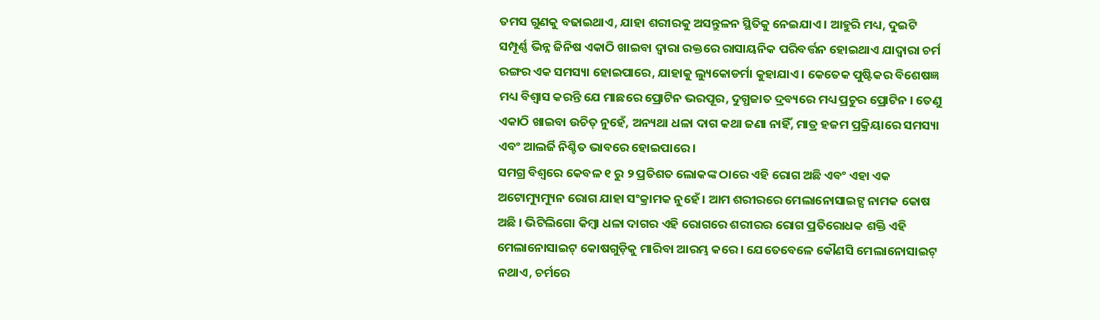ତମସ ଗୁଣକୁ ବଢାଇଥାଏ, ଯାହା ଶରୀରକୁ ଅସନ୍ତୁଳନ ସ୍ଥିତିକୁ ନେଇଯାଏ । ଆହୁରି ମଧ୍ୟ, ଦୁଇଟି ସମ୍ପୂର୍ଣ୍ଣ ଭିନ୍ନ ଜିନିଷ ଏକାଠି ଖାଇବା ଦ୍ୱାରା ରକ୍ତରେ ରାସାୟନିକ ପରିବର୍ତ୍ତନ ହୋଇଥାଏ ଯାଦ୍ଵାରା ଚର୍ମ ରଙ୍ଗର ଏକ ସମସ୍ୟା ହୋଇପାରେ, ଯାହାକୁ ଲ୍ୟୁକୋଡର୍ମା କୁହାଯାଏ । କେତେକ ପୁଷ୍ଟିକର ବିଶେଷଜ୍ଞ ମଧ୍ୟ ବିଶ୍ଵାସ କରନ୍ତି ଯେ ମାଛରେ ପ୍ରୋଟିନ ଭରପୂର, ଦୁଗ୍ଧଜାତ ଦ୍ରବ୍ୟରେ ମଧ୍ୟ ପ୍ରଚୁର ପ୍ରୋଟିନ । ତେଣୁ ଏକାଠି ଖାଇବା ଉଚିତ୍ ନୁହେଁ, ଅନ୍ୟଥା ଧଳା ଦାଗ କଥା ଜଣା ନାହିଁ, ମାତ୍ର ହଜମ ପ୍ରକ୍ରିୟାରେ ସମସ୍ୟା ଏବଂ ଆଲର୍ଜି ନିଶ୍ଚିତ ଭାବରେ ହୋଇପାରେ ।
ସମଗ୍ର ବିଶ୍ୱରେ କେବଳ ୧ ରୁ ୨ ପ୍ରତିଶତ ଲୋକଙ୍କ ଠାରେ ଏହି ରୋଗ ଅଛି ଏବଂ ଏହା ଏକ ଅଟୋମ୍ୟୁମ୍ୟୁନ ରୋଗ ଯାହା ସଂକ୍ରାମକ ନୁହେଁ । ଆମ ଶରୀରରେ ମେଲାନୋସାଇଟ୍ସ ନାମକ କୋଷ ଅଛି । ଭିଟିଲିଗୋ କିମ୍ବା ଧଳା ଦାଗର ଏହି ରୋଗରେ ଶରୀରର ରୋଗ ପ୍ରତିରୋଧକ ଶକ୍ତି ଏହି ମେଲାନୋସାଇଟ୍ କୋଷଗୁଡ଼ିକୁ ମାରିବା ଆରମ୍ଭ କରେ । ଯେତେବେଳେ କୌଣସି ମେଲାନୋସାଇଟ୍ ନଥାଏ, ଚର୍ମରେ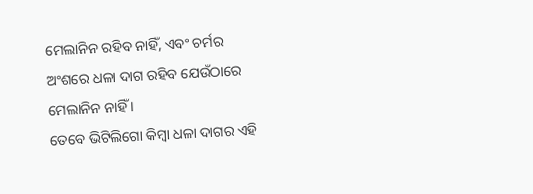ମେଲାନିନ ରହିବ ନାହିଁ, ଏବଂ ଚର୍ମର ଅଂଶରେ ଧଳା ଦାଗ ରହିବ ଯେଉଁଠାରେ ମେଲାନିନ ନାହିଁ ।
ତେବେ ଭିଟିଲିଗୋ କିମ୍ବା ଧଳା ଦାଗର ଏହି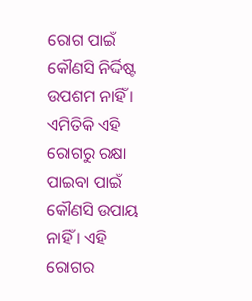ରୋଗ ପାଇଁ କୌଣସି ନିର୍ଦ୍ଦିଷ୍ଟ ଉପଶମ ନାହିଁ । ଏମିତିକି ଏହି ରୋଗରୁ ରକ୍ଷା ପାଇବା ପାଇଁ କୌଣସି ଉପାୟ ନାହିଁ । ଏହି ରୋଗର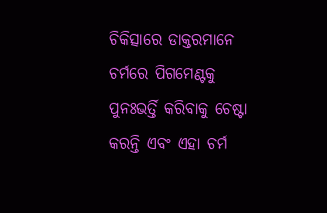ଚିକିତ୍ସାରେ ଡାକ୍ତରମାନେ ଚର୍ମରେ ପିଗମେଣ୍ଟକୁ ପୁନଃଭର୍ତ୍ତି କରିବାକୁ ଚେଷ୍ଟା କରନ୍ତି ଏବଂ ଏହା ଚର୍ମ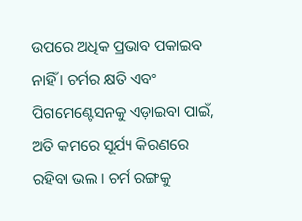ଉପରେ ଅଧିକ ପ୍ରଭାବ ପକାଇବ ନାହିଁ । ଚର୍ମର କ୍ଷତି ଏବଂ ପିଗମେଣ୍ଟେସନକୁ ଏଡ଼ାଇବା ପାଇଁ, ଅତି କମରେ ସୂର୍ଯ୍ୟ କିରଣରେ ରହିବା ଭଲ । ଚର୍ମ ରଙ୍ଗକୁ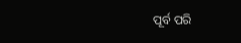ପୂର୍ବ ପରି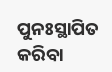ପୁନଃସ୍ଥାପିତ କରିବା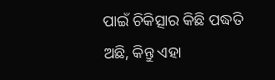ପାଇଁ ଚିକିତ୍ସାର କିଛି ପଦ୍ଧତି ଅଛି, କିନ୍ତୁ ଏହା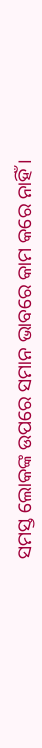ସମସ୍ତ ଲୋକଙ୍କ ଉପରେ ସମାନ ଭାବରେ କାମ କରେ ନାହିଁ ।